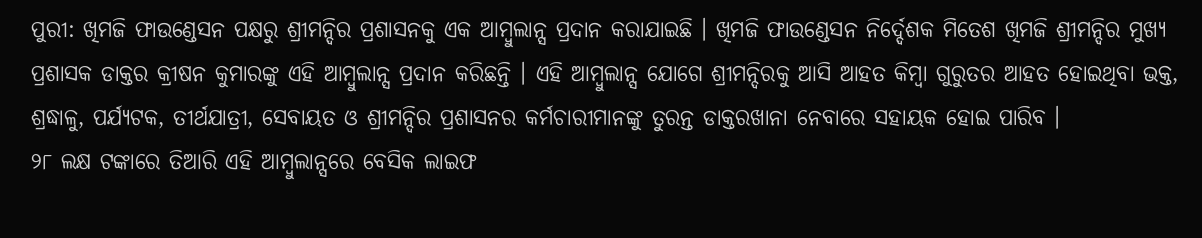ପୁରୀ: ଖିମଜି ଫାଉଣ୍ଡେସନ ପକ୍ଷରୁ ଶ୍ରୀମନ୍ଦିର ପ୍ରଶାସନକୁ ଏକ ଆମ୍ବୁଲାନ୍ସ ପ୍ରଦାନ କରାଯାଇଛି । ଖିମଜି ଫାଉଣ୍ଡେସନ ନିର୍ଦ୍ଦେଶକ ମିତେଶ ଖିମଜି ଶ୍ରୀମନ୍ଦିର ମୁଖ୍ୟ ପ୍ରଶାସକ ଡାକ୍ତର କ୍ରୀଷନ କୁମାରଙ୍କୁ ଏହି ଆମ୍ବୁଲାନ୍ସ ପ୍ରଦାନ କରିଛନ୍ତି । ଏହି ଆମ୍ବୁଲାନ୍ସ ଯୋଗେ ଶ୍ରୀମନ୍ଦିରକୁ ଆସି ଆହତ କିମ୍ବା ଗୁରୁତର ଆହତ ହୋଇଥିବା ଭକ୍ତ, ଶ୍ରଦ୍ଧାଳୁ, ପର୍ଯ୍ୟଟକ, ତୀର୍ଥଯାତ୍ରୀ, ସେବାୟତ ଓ ଶ୍ରୀମନ୍ଦିର ପ୍ରଶାସନର କର୍ମଚାରୀମାନଙ୍କୁ ତୁରନ୍ତ ଡାକ୍ତରଖାନା ନେବାରେ ସହାୟକ ହୋଇ ପାରିବ ।
୨୮ ଲକ୍ଷ ଟଙ୍କାରେ ତିଆରି ଏହି ଆମ୍ବୁଲାନ୍ସରେ ବେସିକ ଲାଇଫ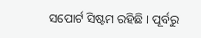ସପୋର୍ଟ ସିଷ୍ଟମ ରହିଛି । ପୂର୍ବରୁ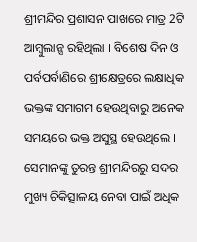ଶ୍ରୀମନ୍ଦିର ପ୍ରଶାସନ ପାଖରେ ମାତ୍ର 2ଟି ଆମ୍ବୁଲାନ୍ସ ରହିଥିଲା । ବିଶେଷ ଦିନ ଓ ପର୍ବପର୍ବାଣିରେ ଶ୍ରୀକ୍ଷେତ୍ରରେ ଲକ୍ଷାଧିକ ଭକ୍ତଙ୍କ ସମାଗମ ହେଉଥିବାରୁ ଅନେକ ସମୟରେ ଭକ୍ତ ଅସୁସ୍ଥ ହେଉଥିଲେ । ସେମାନଙ୍କୁ ତୁରନ୍ତ ଶ୍ରୀମନ୍ଦିରରୁ ସଦର ମୁଖ୍ୟ ଚିକିତ୍ସାଳୟ ନେବା ପାଇଁ ଅଧିକ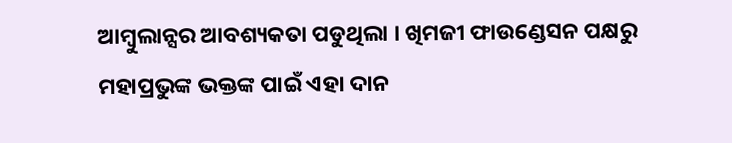ଆମ୍ବୁଲାନ୍ସର ଆବଶ୍ୟକତା ପଡୁଥିଲା । ଖିମଜୀ ଫାଉଣ୍ଡେସନ ପକ୍ଷରୁ ମହାପ୍ରଭୁଙ୍କ ଭକ୍ତଙ୍କ ପାଇଁ ଏହା ଦାନ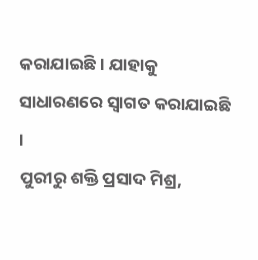କରାଯାଇଛି । ଯାହାକୁ ସାଧାରଣରେ ସ୍ବାଗତ କରାଯାଇଛି ।
ପୁରୀରୁ ଶକ୍ତି ପ୍ରସାଦ ମିଶ୍ର,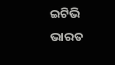ଇଟିଭି ଭାରତ